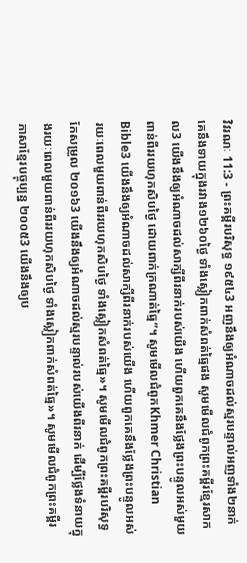វិវរណៈ 11:3 - ព្រះគម្ពីរបរិសុទ្ធ ១៩៥៤3 អញនឹងឲ្យអំណាចដល់ស្មរបន្ទាល់អញទាំង២នាក់ គេនឹងទាយក្នុងរវាង១២៦០ថ្ងៃ ទាំងស្លៀកពាក់សំពត់ធ្មៃផង សូមមើលជំពូកព្រះគម្ពីរខ្មែរសាកល3 យើងនឹងឲ្យអំណាចដល់សាក្សីពីរនាក់របស់យើង ហើយពួកគេនឹងថ្លែងព្រះបន្ទូលអស់មួយពាន់ពីររយហុកសិបថ្ងៃ ដោយពាក់ក្រណាត់ធ្មៃ”។ សូមមើលជំពូកKhmer Christian Bible3 យើងនឹងឲ្យអំណាចដល់សាក្សីពីរនាក់របស់យើង ហើយពួកគេនឹងថ្លែងព្រះបន្ទូលអស់រយៈពេលមួយពាន់ពីររយហុកសិបថ្ងៃ ទាំងស្លៀកសំពត់ធ្មៃ»។ សូមមើលជំពូកព្រះគម្ពីរបរិសុទ្ធកែសម្រួល ២០១៦3 យើងនឹងឲ្យអំណាចដល់ស្មរបន្ទាល់របស់យើងពីរនាក់ ដើម្បីថ្លែងទំនាយក្នុងរយៈពេលមួយពាន់ពីររយហុកសិបថ្ងៃ ទាំងស្លៀកពាក់សំពត់ធ្មៃ»។ សូមមើលជំពូកព្រះគម្ពីរភាសាខ្មែរបច្ចុប្បន្ន ២០០៥3 យើងនឹងឲ្យប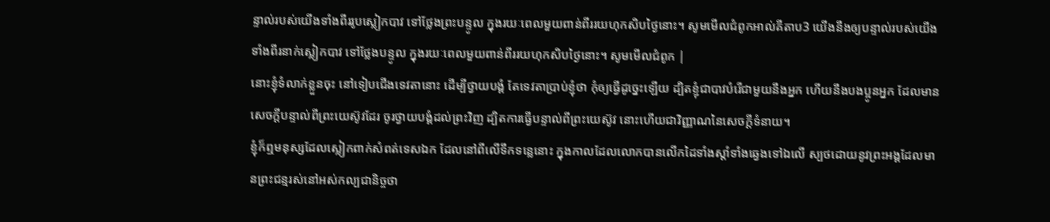ន្ទាល់របស់យើងទាំងពីររូបស្លៀកបាវ ទៅថ្លែងព្រះបន្ទូល ក្នុងរយៈពេលមួយពាន់ពីររយហុកសិបថ្ងៃនោះ។ សូមមើលជំពូកអាល់គីតាប3 យើងនឹងឲ្យបន្ទាល់របស់យើងទាំងពីរនាក់ស្លៀកបាវ ទៅថ្លែងបន្ទូល ក្នុងរយៈពេលមួយពាន់ពីររយហុកសិបថ្ងៃនោះ។ សូមមើលជំពូក |
នោះខ្ញុំទំលាក់ខ្លួនចុះ នៅទៀបជើងទេវតានោះ ដើម្បីថ្វាយបង្គំ តែទេវតាប្រាប់ខ្ញុំថា កុំឲ្យធ្វើដូច្នេះឡើយ ដ្បិតខ្ញុំជាបាវបំរើជាមួយនឹងអ្នក ហើយនឹងបងប្អូនអ្នក ដែលមានសេចក្ដីបន្ទាល់ពីព្រះយេស៊ូវដែរ ចូរថ្វាយបង្គំដល់ព្រះវិញ ដ្បិតការធ្វើបន្ទាល់ពីព្រះយេស៊ូវ នោះហើយជាវិញ្ញាណនៃសេចក្ដីទំនាយ។
ខ្ញុំក៏ឮមនុស្សដែលស្លៀកពាក់សំពត់ទេសឯក ដែលនៅពីលើទឹកទន្លេនោះ ក្នុងកាលដែលលោកបានលើកដៃទាំងស្តាំទាំងឆ្វេងទៅឯលើ ស្បថដោយនូវព្រះអង្គដែលមានព្រះជន្មរស់នៅអស់កល្បជានិច្ចថា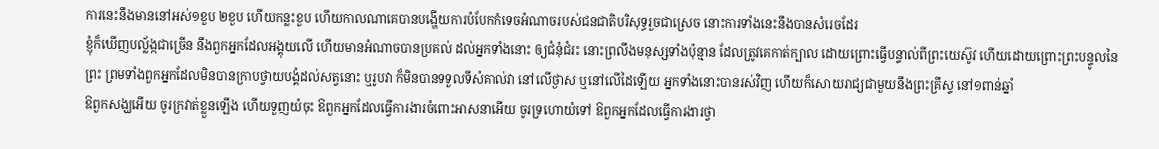ការនេះនឹងមាននៅអស់១ខួប ២ខួប ហើយកន្លះខួប ហើយកាលណាគេបានបង្ហើយការបំបែកកំទេចអំណាចរបស់ជនជាតិបរិសុទ្ធរួចជាស្រេច នោះការទាំងនេះនឹងបានសំរេចដែរ
ខ្ញុំក៏ឃើញបល្ល័ង្កជាច្រើន នឹងពួកអ្នកដែលអង្គុយលើ ហើយមានអំណាចបានប្រគល់ ដល់អ្នកទាំងនោះ ឲ្យជំនុំជំរះ នោះព្រលឹងមនុស្សទាំងប៉ុន្មាន ដែលត្រូវគេកាត់ក្បាល ដោយព្រោះធ្វើបន្ទាល់ពីព្រះយេស៊ូវ ហើយដោយព្រោះព្រះបន្ទូលនៃព្រះ ព្រមទាំងពួកអ្នកដែលមិនបានក្រាបថ្វាយបង្គំដល់សត្វនោះ ឬរូបវា ក៏មិនបានទទួលទីសំគាល់វា នៅលើថ្ងាស ឬនៅលើដៃឡើយ អ្នកទាំងនោះបានរស់វិញ ហើយក៏សោយរាជ្យជាមួយនឹងព្រះគ្រីស្ទ នៅ១ពាន់ឆ្នាំ
ឱពួកសង្ឃអើយ ចូរក្រវាត់ខ្លួនឡើង ហើយទួញយំចុះ ឱពួកអ្នកដែលធ្វើការងារចំពោះអាសនាអើយ ចូរទ្រហោយំទៅ ឱពួកអ្នកដែលធ្វើការងារថ្វា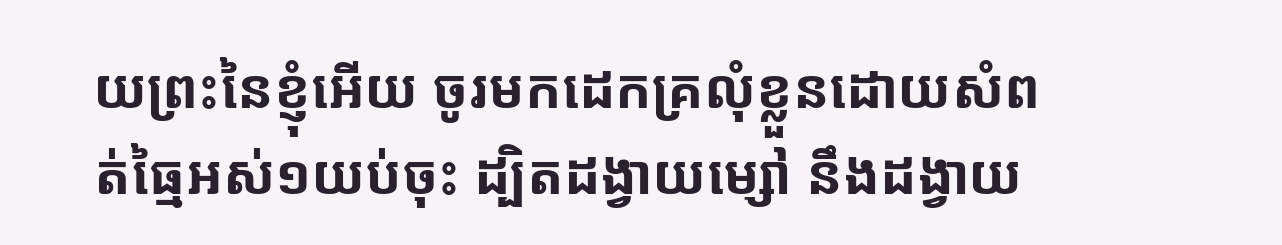យព្រះនៃខ្ញុំអើយ ចូរមកដេកគ្រលុំខ្លួនដោយសំពត់ធ្មៃអស់១យប់ចុះ ដ្បិតដង្វាយម្សៅ នឹងដង្វាយ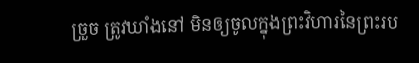ច្រួច ត្រូវឃាំងនៅ មិនឲ្យចូលក្នុងព្រះវិហារនៃព្រះរប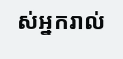ស់អ្នករាល់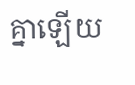គ្នាឡើយ